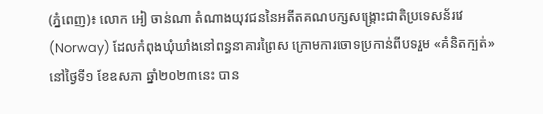(ភ្នំពេញ)៖ លោក អៀ ចាន់ណា តំណាងយុវជននៃអតីតគណបក្សសង្រ្គោះជាតិប្រទេសន័រវេ (Norway) ដែលកំពុងឃុំឃាំងនៅពន្ធនាគារព្រៃស ក្រោមការចោទប្រកាន់ពីបទរួម «គំនិតក្បត់» នៅថ្ងៃទី១ ខែឧសភា ឆ្នាំ២០២៣នេះ បាន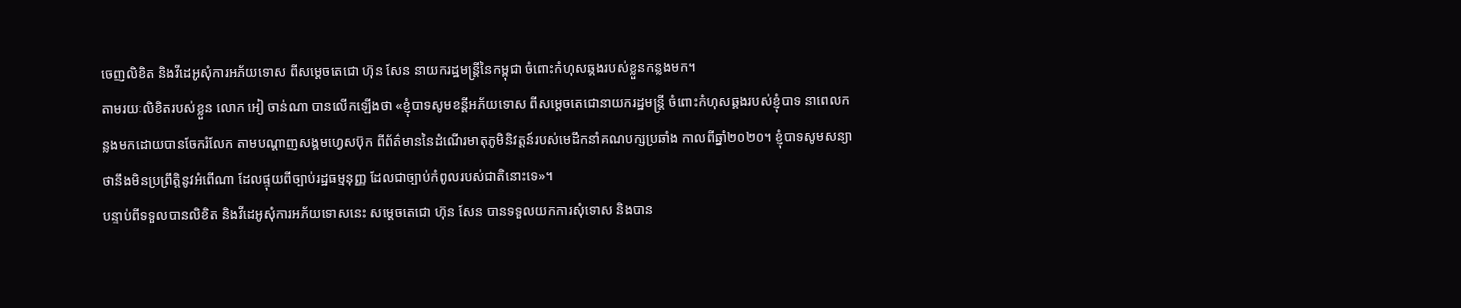ចេញលិខិត និងវីដេអូសុំការអភ័យទោស ពីសម្តេចតេជោ ហ៊ុន សែន នាយករដ្ឋមន្ត្រីនៃកម្ពុជា ចំពោះកំហុសឆ្គងរបស់ខ្លួនកន្លងមក។
តាមរយៈលិខិតរបស់ខ្លួន លោក អៀ ចាន់ណា បានលើកឡើងថា «ខ្ញុំបាទសូមខន្តីអភ័យទោស ពីសម្តេចតេជោនាយករដ្ឋមន្ត្រី ចំពោះកំហុសឆ្គងរបស់ខ្ញុំបាទ នាពេលកន្លងមកដោយបានចែករំលែក តាមបណ្តាញសង្គមហ្វេសប៊ុក ពីព័ត៌មាននៃដំណើរមាតុភូមិនិវត្តន៍របស់មេដឹកនាំគណបក្សប្រឆាំង កាលពីឆ្នាំ២០២០។ ខ្ញុំបាទសូមសន្យាថានឹងមិនប្រព្រឹត្តិនូវអំពើណា ដែលផ្ទុយពីច្បាប់រដ្ឋធម្មនុញ្ញ ដែលជាច្បាប់កំពូលរបស់ជាតិនោះទេ»។
បន្ទាប់ពីទទួលបានលិខិត និងវីដេអូសុំការអភ័យទោសនេះ សម្តេចតេជោ ហ៊ុន សែន បានទទួលយកការសុំទោស និងបាន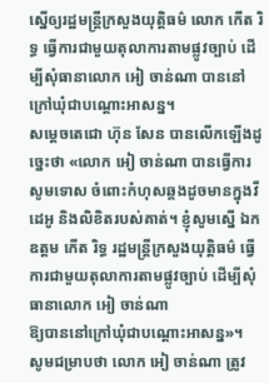ស្នើឲ្យរដ្ឋមន្ត្រីក្រសួងយុត្តិធម៌ លោក កើត រិទ្ធ ធ្វើការជាមួយតុលាការតាមផ្លូវច្បាប់ ដើម្បីសុំធានាលោក អៀ ចាន់ណា បាននៅក្រៅឃុំជាបណ្តោះអាសន្ន។
សម្តេចតេជោ ហ៊ុន សែន បានលើកឡើងដូច្នេះថា «លោក អៀ ចាន់ណា បានធ្វើការសូមទោស ចំពោះកំហុសឆ្គងដូចមានក្នុងវីដេអូ និងលិខិតរបស់គាត់។ ខ្ញុំសូមស្នើ ឯកឧត្តម កើត រិទ្ធ រដ្ឋមន្ត្រីក្រសួងយុត្តិធម៌ ធ្វើការជាមួយតុលាការតាមផ្លូវច្បាប់ ដើម្បីសុំធានាលោក អៀ ចាន់ណា
ឱ្យបាននៅក្រៅឃុំជាបណ្តោះអាសន្ន»។
សូមជម្រាបថា លោក អៀ ចាន់ណា ត្រូវ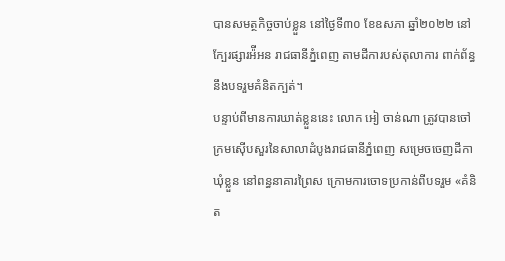បានសមត្ថកិច្ចចាប់ខ្លួន នៅថ្ងៃទី៣០ ខែឧសភា ឆ្នាំ២០២២ នៅក្បែរផ្សារអ៉ីអន រាជធានីភ្នំពេញ តាមដីការបស់តុលាការ ពាក់ព័ន្ធនឹងបទរួមគំនិតក្បត់។
បន្ទាប់ពីមានការឃាត់ខ្លួននេះ លោក អៀ ចាន់ណា ត្រូវបានចៅក្រមស៊ើបសួរនៃសាលាដំបូងរាជធានីភ្នំពេញ សម្រេចចេញដីកាឃុំខ្លួន នៅពន្ធនាគារព្រៃស ក្រោមការចោទប្រកាន់ពីបទរួម «គំនិត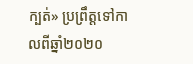ក្បត់» ប្រព្រឹត្តទៅកាលពីឆ្នាំ២០២០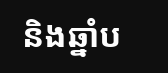និងឆ្នាំប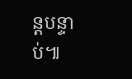ន្តបន្ទាប់៕